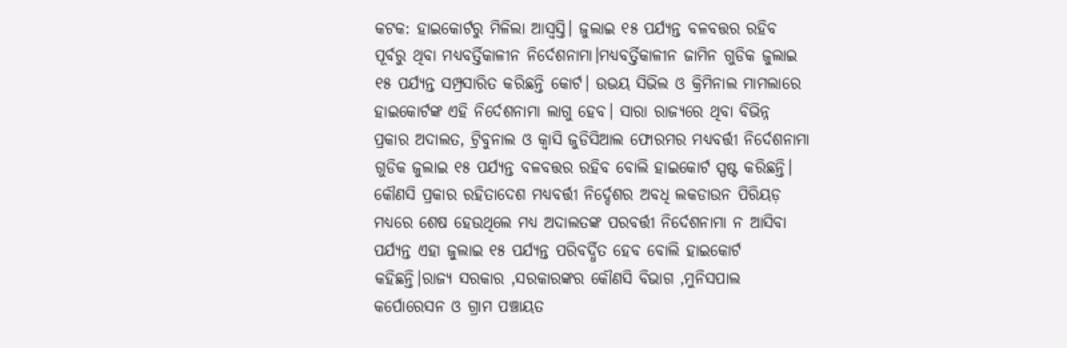କଟକ: ହାଇକୋର୍ଟରୁ ମିଳିଲା ଆସ୍ୱସ୍ତି। ଜୁଲାଇ ୧୫ ପର୍ଯ୍ୟନ୍ତ ବଳବତ୍ତର ରହିବ ପୂର୍ବରୁ ଥିବା ମଧ୍ୟବର୍ତ୍ତିକାଳୀନ ନିର୍ଦେଶନାମା।ମଧ୍ୟବର୍ତ୍ତିକାଳୀନ ଜାମିନ ଗୁଡିକ ଜୁଲାଇ ୧୫ ପର୍ଯ୍ୟନ୍ତ ସମ୍ପ୍ରସାରିତ କରିଛନ୍ତି କୋର୍ଟ। ଉଭୟ ସିଭିଲ ଓ କ୍ରିମିନାଲ ମାମଲାରେ ହାଇକୋର୍ଟଙ୍କ ଏହି ନିର୍ଦେଶନାମା ଲାଗୁ ହେବ। ସାରା ରାଜ୍ୟରେ ଥିବା ବିଭିନ୍ନ ପ୍ରକାର ଅଦାଲତ, ଟ୍ରିବୁନାଲ ଓ କ୍ବାସି ଜୁଡିସିଆଲ ଫୋରମର ମଧ୍ୟବର୍ତ୍ତୀ ନିର୍ଦେଶନାମା ଗୁଡିକ ଜୁଲାଇ ୧୫ ପର୍ଯ୍ୟନ୍ତ ବଳବତ୍ତର ରହିବ ବୋଲି ହାଇକୋର୍ଟ ସ୍ପଷ୍ଟ କରିଛନ୍ତି।
କୌଣସି ପ୍ରକାର ରହିତାଦେଶ ମଧ୍ୟବର୍ତ୍ତୀ ନିର୍ଦ୍ଦେଶର ଅବଧି ଲକଡାଉନ ପିରିୟଡ଼ ମଧ୍ୟରେ ଶେଷ ହେଉଥିଲେ ମଧ୍ୟ ଅଦାଲତଙ୍କ ପରବର୍ତ୍ତୀ ନିର୍ଦେଶନାମା ନ ଆସିବା ପର୍ଯ୍ୟନ୍ତ ଏହା ଜୁଲାଇ ୧୫ ପର୍ଯ୍ୟନ୍ତ ପରିବର୍ଦ୍ଧିତ ହେବ ବୋଲି ହାଇକୋର୍ଟ କହିଛନ୍ତି।ରାଜ୍ୟ ସରକାର ,ସରକାରଙ୍କର କୌଣସି ବିଭାଗ ,ମୁନିସପାଲ କର୍ପୋରେସନ ଓ ଗ୍ରାମ ପଞ୍ଚାୟତ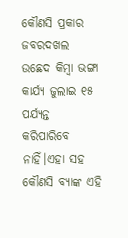କୌଣସି ପ୍ରକାର ଜବରଦଖଲ ଉଛେଦ କିମ୍ବା ଭଙ୍ଗା କାର୍ଯ୍ୟ ଜୁଲାଇ ୧୫ ପର୍ଯ୍ୟନ୍ତ କରିପାରିବେ ନାହିଁ।ଏହା ସହ କୌଣସି ବ୍ୟାଙ୍କ ଏହି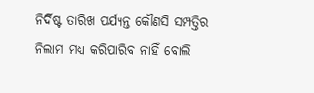ନିର୍ଦିଷ୍ଟ ତାରିଖ ପର୍ଯ୍ୟନ୍ତ କୌଣସି ସମ୍ପତ୍ତିର ନିଲାମ ମଧ୍ୟ କରିପାରିବ ନାହିଁ ବୋଲି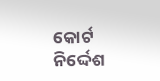କୋର୍ଟ ନିର୍ଦ୍ଦେଶ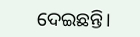ଦେଇଛନ୍ତି।